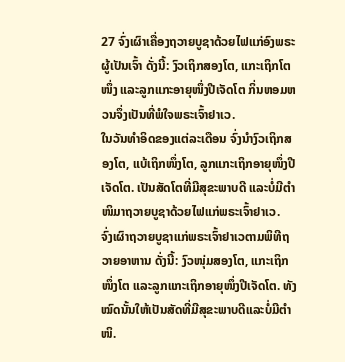27 ຈົ່ງເຜົາເຄື່ອງຖວາຍບູຊາດ້ວຍໄຟແກ່ອົງພຣະຜູ້ເປັນເຈົ້າ ດັ່ງນີ້: ງົວເຖິກສອງໂຕ, ແກະເຖິກໂຕໜຶ່ງ ແລະລູກແກະອາຍຸໜຶ່ງປີເຈັດໂຕ ກິ່ນຫອມຫວນຈຶ່ງເປັນທີ່ພໍໃຈພຣະເຈົ້າຢາເວ.
ໃນວັນທຳອິດຂອງແຕ່ລະເດືອນ ຈົ່ງນຳງົວເຖິກສອງໂຕ, ແບ້ເຖິກໜຶ່ງໂຕ, ລູກແກະເຖິກອາຍຸໜຶ່ງປີເຈັດໂຕ. ເປັນສັດໂຕທີ່ມີສຸຂະພາບດີ ແລະບໍ່ມີຕຳໜິມາຖວາຍບູຊາດ້ວຍໄຟແກ່ພຣະເຈົ້າຢາເວ.
ຈົ່ງເຜົາຖວາຍບູຊາແກ່ພຣະເຈົ້າຢາເວຕາມພິທີຖວາຍອາຫານ ດັ່ງນີ້: ງົວໜຸ່ມສອງໂຕ, ແກະເຖິກໜຶ່ງໂຕ ແລະລູກແກະເຖິກອາຍຸໜຶ່ງປີເຈັດໂຕ. ທັງໝົດນັ້ນໃຫ້ເປັນສັດທີ່ມີສຸຂະພາບດີແລະບໍ່ມີຕຳໜິ.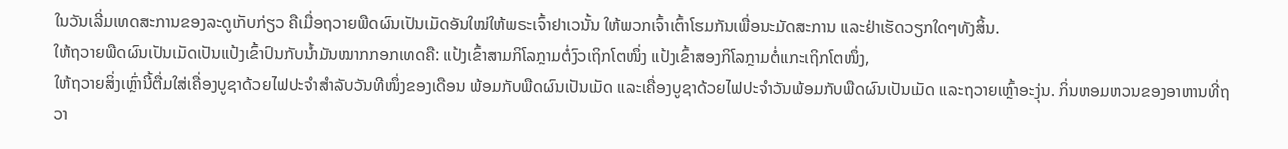ໃນວັນເລີ່ມເທດສະການຂອງລະດູເກັບກ່ຽວ ຄືເມື່ອຖວາຍພືດຜົນເປັນເມັດອັນໃໝ່ໃຫ້ພຣະເຈົ້າຢາເວນັ້ນ ໃຫ້ພວກເຈົ້າເຕົ້າໂຮມກັນເພື່ອນະມັດສະການ ແລະຢ່າເຮັດວຽກໃດໆທັງສິ້ນ.
ໃຫ້ຖວາຍພືດຜົນເປັນເມັດເປັນແປ້ງເຂົ້າປົນກັບນໍ້າມັນໝາກກອກເທດຄື: ແປ້ງເຂົ້າສາມກິໂລກຼາມຕໍ່ງົວເຖິກໂຕໜຶ່ງ ແປ້ງເຂົ້າສອງກິໂລກຼາມຕໍ່ແກະເຖິກໂຕໜຶ່ງ,
ໃຫ້ຖວາຍສິ່ງເຫຼົ່ານີ້ຕື່ມໃສ່ເຄື່ອງບູຊາດ້ວຍໄຟປະຈຳສຳລັບວັນທີໜຶ່ງຂອງເດືອນ ພ້ອມກັບພືດຜົນເປັນເມັດ ແລະເຄື່ອງບູຊາດ້ວຍໄຟປະຈຳວັນພ້ອມກັບພືດຜົນເປັນເມັດ ແລະຖວາຍເຫຼົ້າອະງຸ່ນ. ກິ່ນຫອມຫວນຂອງອາຫານທີ່ຖວາ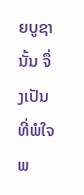ຍບູຊານັ້ນ ຈຶ່ງເປັນທີ່ພໍໃຈພ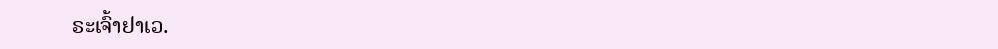ຣະເຈົ້າຢາເວ.